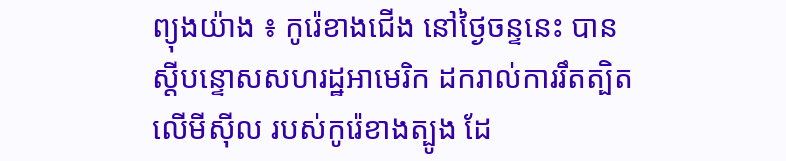ព្យុងយ៉ាង ៖ កូរ៉េខាងជើង នៅថ្ងៃចន្ទនេះ បានស្តីបន្ទោសសហរដ្ឋអាមេរិក ដករាល់ការរឹតត្បិតលើមីស៊ីល របស់កូរ៉េខាងត្បូង ដែ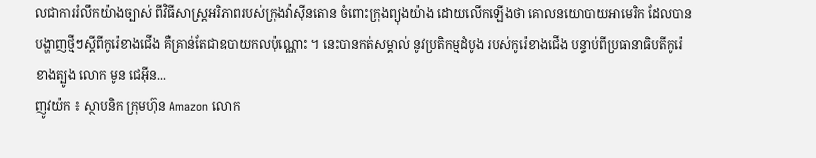លជាការរំលឹកយ៉ាងច្បាស់ ពីវិធីសាស្រ្តអរិភាពរបស់ក្រុងវ៉ាស៊ីនតោន ចំពោះក្រុងព្យុងយ៉ាង ដោយលើកឡើងថា គោលនយោបាយអាមេរិក ដែលបានបង្ហាញថ្មីៗស្តីពីកូរ៉េខាងជើង គឺគ្រាន់តែជាឧបាយកលប៉ុណ្ណោះ ។ នេះបានកត់សម្គាល់ នូវប្រតិកម្មដំបូង របស់កូរ៉េខាងជើង បន្ទាប់ពីប្រធានាធិបតីកូរ៉េខាងត្បូង លោក មូន ជេអ៊ីន...
ញូវយ៉ក ៖ ស្ថាបនិក ក្រុមហ៊ុន Amazon លោក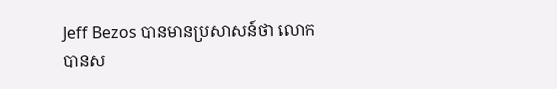Jeff Bezos បានមានប្រសាសន៍ថា លោកបានស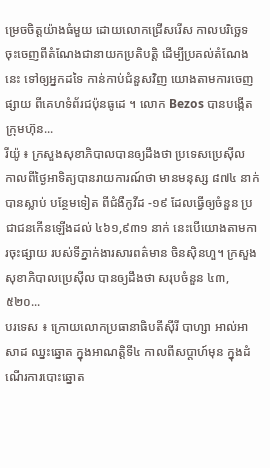ម្រេចចិត្តយ៉ាងធំមួយ ដោយលោកជ្រើសរើស កាលបរិច្ឆេទ ចុះចេញពីតំណែងជានាយកប្រតិបត្តិ ដើម្បីប្រគល់តំណែងនេះ ទៅឲ្យអ្នកដទៃ កាន់កាប់ជំនួសវិញ យោងតាមការចេញផ្សាយ ពីគេហទំព័រជប៉ុនធូដេ ។ លោក Bezos បានបង្កើតក្រុមហ៊ុន...
រីយ៉ូ ៖ ក្រសួងសុខាភិបាលបានឲ្យដឹងថា ប្រទេសប្រេស៊ីល កាលពីថ្ងៃអាទិត្យបានរាយការណ៍ថា មានមនុស្ស ៨៧៤ នាក់បានស្លាប់ បន្ថែមទៀត ពីជំងឺកូវីដ -១៩ ដែលធ្វើឲ្យចំនួន ប្រជាជនកើនឡើងដល់ ៤៦១,៩៣១ នាក់ នេះបើយោងតាមការចុះផ្សាយ របស់ទីភ្នាក់ងារសារពត៌មាន ចិនស៊ិនហួ។ ក្រសួងសុខាភិបាលប្រេស៊ីល បានឲ្យដឹងថា សរុបចំនួន ៤៣,៥២០...
បរទេស ៖ ក្រោយលោកប្រធានាធិបតីស៊ីរី បាហ្សា អាល់អាសាដ ឈ្នះឆ្នោត ក្នុងអាណត្តិទី៤ កាលពីសប្ដាហ៍មុន ក្នុងដំណើរការបោះឆ្នោត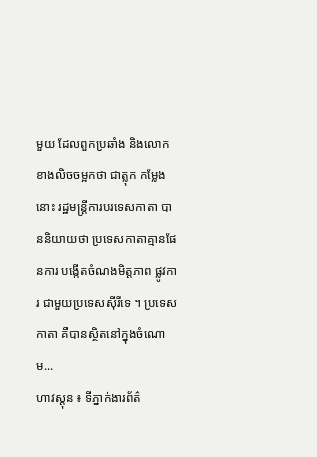មួយ ដែលពួកប្រឆាំង និងលោកខាងលិចចម្អកថា ជាត្លុក កម្លែងនោះ រដ្ឋមន្ត្រីការបរទេសកាតា បាននិយាយថា ប្រទេសកាតាគ្មានផែនការ បង្កើតចំណងមិត្តភាព ផ្លូវការ ជាមួយប្រទេសស៊ីរីទេ ។ ប្រទេសកាតា គឺបានស្ថិតនៅក្នុងចំណោម...
ហាវស្តុន ៖ ទីភ្នាក់ងារព័ត៌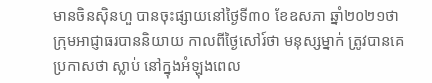មានចិនស៊ិនហួ បានចុះផ្សាយនៅថ្ងៃទី៣០ ខែឧសភា ឆ្នាំ២០២១ថា ក្រុមអាជ្ញាធរបាននិយាយ កាលពីថ្ងៃសៅរ៍ថា មនុស្សម្នាក់ ត្រូវបានគេប្រកាសថា ស្លាប់ នៅក្នុងអំឡុងពេល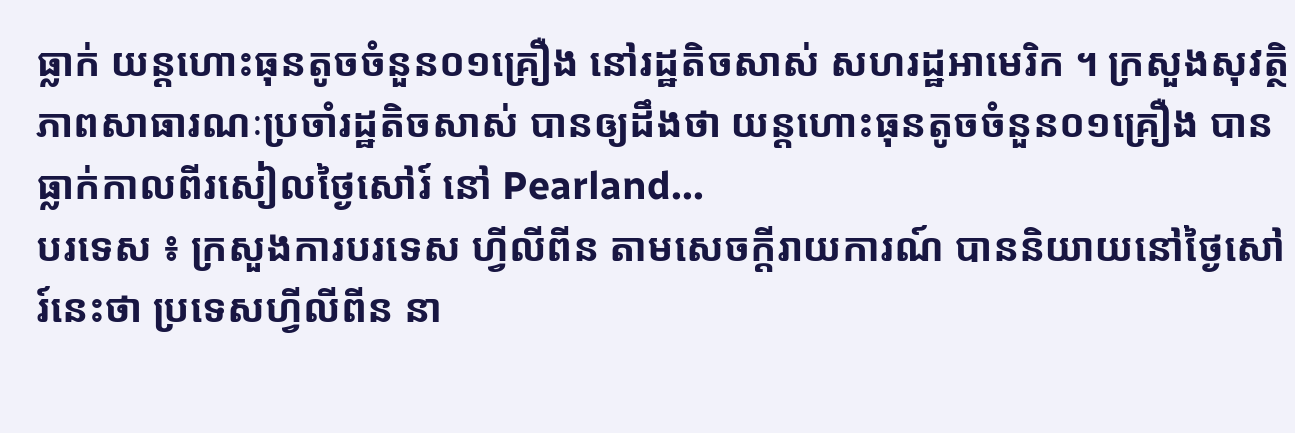ធ្លាក់ យន្តហោះធុនតូចចំនួន០១គ្រឿង នៅរដ្ឋតិចសាស់ សហរដ្ឋអាមេរិក ។ ក្រសួងសុវត្ថិភាពសាធារណៈប្រចាំរដ្ឋតិចសាស់ បានឲ្យដឹងថា យន្តហោះធុនតូចចំនួន០១គ្រឿង បានធ្លាក់កាលពីរសៀលថ្ងៃសៅរ៍ នៅ Pearland...
បរទេស ៖ ក្រសួងការបរទេស ហ្វីលីពីន តាមសេចក្តីរាយការណ៍ បាននិយាយនៅថ្ងៃសៅរ៍នេះថា ប្រទេសហ្វីលីពីន នា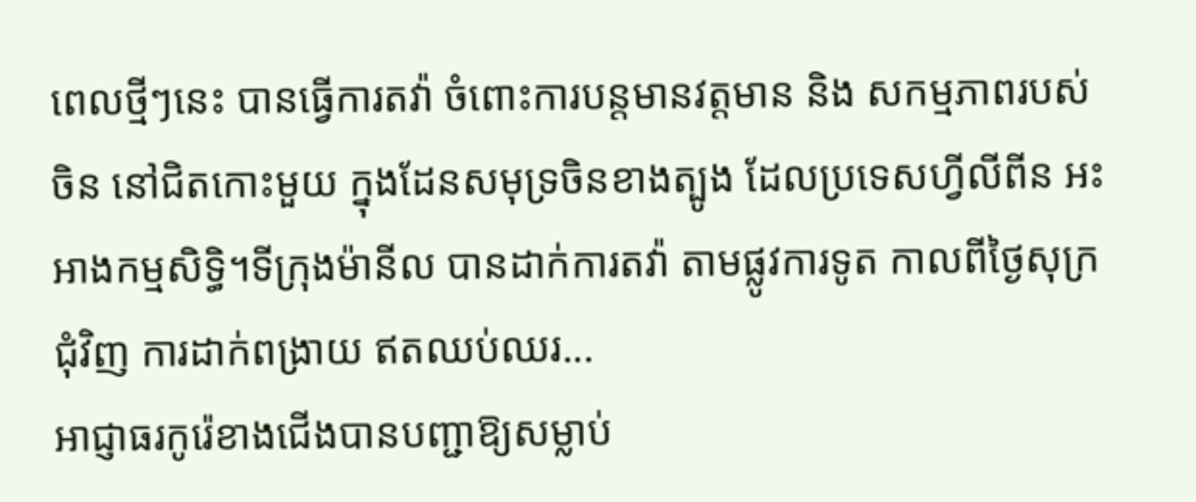ពេលថ្មីៗនេះ បានធ្វើការតវ៉ា ចំពោះការបន្តមានវត្តមាន និង សកម្មភាពរបស់ចិន នៅជិតកោះមួយ ក្នុងដែនសមុទ្រចិនខាងត្បូង ដែលប្រទេសហ្វីលីពីន អះអាងកម្មសិទ្ធិ។ទីក្រុងម៉ានីល បានដាក់ការតវ៉ា តាមផ្លូវការទូត កាលពីថ្ងៃសុក្រ ជុំវិញ ការដាក់ពង្រាយ ឥតឈប់ឈរ...
អាជ្ញាធរកូរ៉េខាងជើងបានបញ្ជាឱ្យសម្លាប់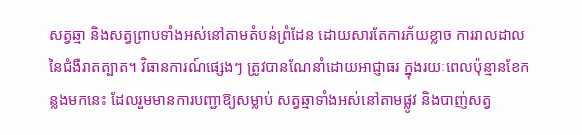សត្វឆ្មា និងសត្វព្រាបទាំងអស់នៅតាមតំបន់ព្រំដែន ដោយសារតែការភ័យខ្លាច ការរាលដាលនៃជំងឺរាតត្បាត។ វិធានការណ៍ផ្សេងៗ ត្រូវបានណែនាំដោយអាជ្ញាធរ ក្នុងរយៈពេលប៉ុន្មានខែកន្លងមកនេះ ដែលរួមមានការបញ្ជាឱ្យសម្លាប់ សត្វឆ្មាទាំងអស់នៅតាមផ្លូវ និងបាញ់សត្វ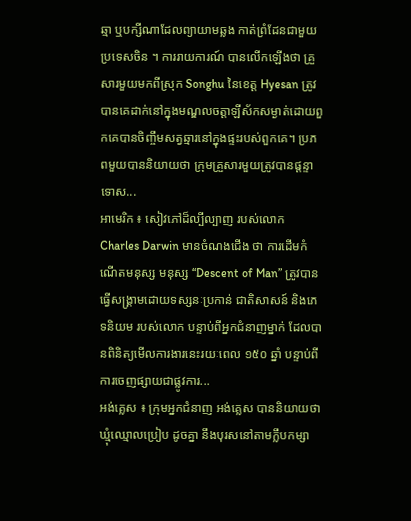ឆ្មា ឬបក្សីណាដែលព្យាយាមឆ្លង កាត់ព្រំដែនជាមួយប្រទេសចិន ។ ការរាយការណ៍ បានលើកឡើងថា គ្រួសារមួយមកពីស្រុក Songhu នៃខេត្ត Hyesan ត្រូវបានគេដាក់នៅក្នុងមណ្ឌលចត្តាឡីស័កសម្ងាត់ដោយពួកគេបានចិញ្ចឹមសត្វឆ្មារនៅក្នុងផ្ទះរបស់ពួកគេ។ ប្រភពមួយបាននិយាយថា ក្រុមគ្រួសារមួយត្រូវបានផ្តន្ទាទោស...
អាមេរិក ៖ សៀវភៅដ៏ល្បីល្បាញ របស់លោក Charles Darwin មានចំណងជើង ថា ការដើមកំណើតមនុស្ស មនុស្ស “Descent of Man” ត្រូវបានធ្វើសង្គ្រាមដោយទស្សនៈប្រកាន់ ជាតិសាសន៍ និងភេទនិយម របស់លោក បន្ទាប់ពីអ្នកជំនាញម្នាក់ ដែលបានពិនិត្យមើលការងារនេះរយៈពេល ១៥០ ឆ្នាំ បន្ទាប់ពីការចេញផ្សាយជាផ្លូវការ...
អង់គ្លេស ៖ ក្រុមអ្នកជំនាញ អង់គ្លេស បាននិយាយថា ឃ្មុំឈ្មោលប្រៀប ដូចគ្នា នឹងបុរសនៅតាមក្លឹបកម្សា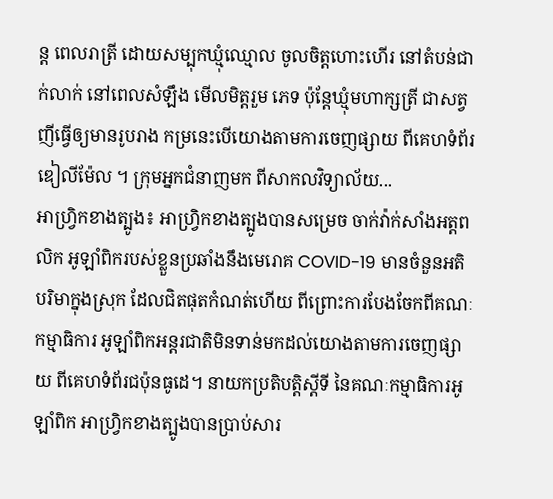ន្ត ពេលរាត្រី ដោយសម្បុកឃ្មុំឈ្មោល ចូលចិត្តហោះហើរ នៅតំបន់ជាក់លាក់ នៅពេលសំឡឹង មើលមិត្តរួម ភេទ ប៉ុន្តែឃ្មុំមហាក្សត្រី ជាសត្វញីធ្វើឲ្យមានរូបរាង កម្រនេះបើយោងតាមការចេញផ្សាយ ពីគេហទំព័រឌៀលីម៉ែល ។ ក្រុមអ្នកជំនាញមក ពីសាកលវិទ្យាល័យ...
អាហ្វ្រិកខាងត្បូង៖ អាហ្រ្វិកខាងត្បូងបានសម្រេច ចាក់វ៉ាក់សាំងអត្តពលិក អូឡាំពិករបស់ខ្លួនប្រឆាំងនឹងមេរោគ COVID-19 មានចំនួនអតិបរិមាក្នុងស្រុក ដែលជិតផុតកំណត់ហើយ ពីព្រោះការបែងចែកពីគណៈកម្មាធិការ អូឡាំពិកអន្តរជាតិមិនទាន់មកដល់យោងតាមការចេញផ្សាយ ពីគេហទំព័រជប៉ុនធូដេ។ នាយកប្រតិបត្តិស្តីទី នៃគណៈកម្មាធិការអូឡាំពិក អាហ្វ្រិកខាងត្បូងបានប្រាប់សារ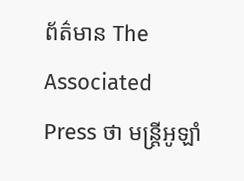ព័ត៌មាន The Associated Press ថា មន្រ្តីអូឡាំ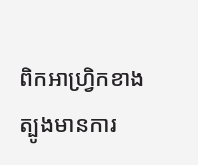ពិកអាហ្វ្រិកខាងត្បូងមានការ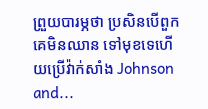ព្រួយបារម្ភថា ប្រសិនបើពួកគេមិនឈាន ទៅមុខទេហើយប្រើវ៉ាក់សាំង Johnson and...